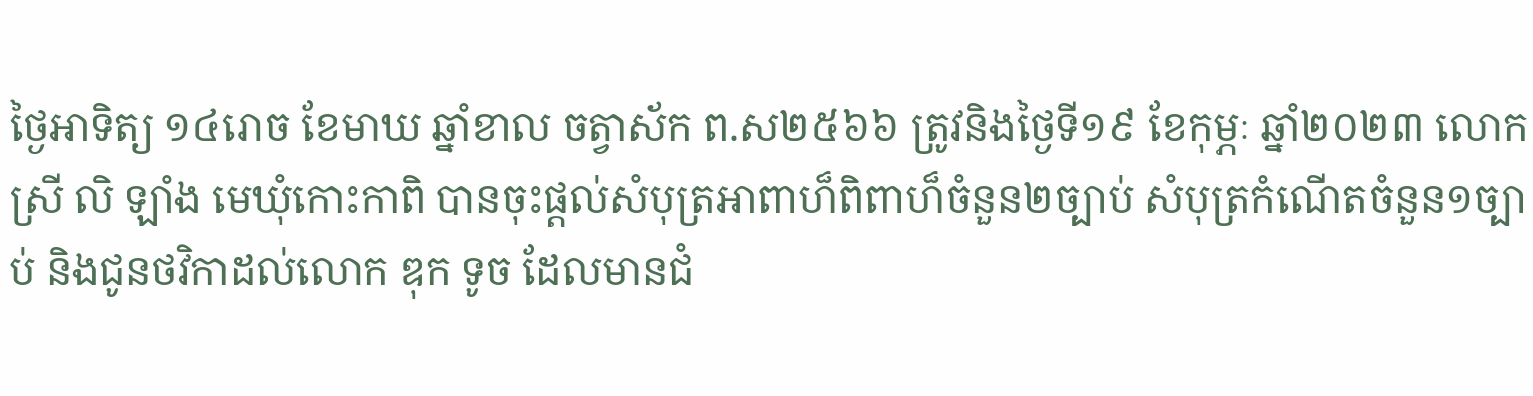ថ្ងៃអាទិត្យ ១៤រោច ខែមាឃ ឆ្នាំខាល ចត្វាស័ក ព.ស២៥៦៦ ត្រូវនិងថ្ងៃទី១៩ ខែកុម្ភៈ ឆ្នាំ២០២៣ លោកស្រី លិ ឡាំង មេឃុំកោះកាពិ បានចុះផ្តល់សំបុត្រអាពាហ៏ពិពាហ៏ចំនួន២ច្បាប់ សំបុត្រកំណើតចំនួន១ច្បាប់ និងជូនថវិកាដល់លោក ឌុក ទូច ដែលមានជំ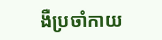ងឺប្រចាំកាយ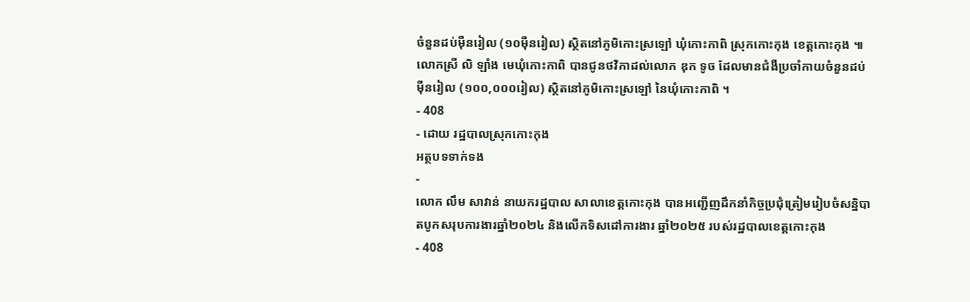ចំនួនដប់ម៉ឺនរៀល (១០ម៉ឺនរៀល) ស្ថិតនៅភូមិកោះស្រឡៅ ឃុំកោះកាពិ ស្រុកកោះកុង ខេត្តកោះកុង ៕
លោកស្រី លិ ឡាំង មេឃុំកោះកាពិ បានជូនថវិកាដល់លោក ឌុក ទូច ដែលមានជំងឺប្រចាំកាយចំនួនដប់ម៉ឺនរៀល (១០០,០០០រៀល) ស្ថិតនៅភូមិកោះស្រឡៅ នៃឃុំកោះកាពិ ។
- 408
- ដោយ រដ្ឋបាលស្រុកកោះកុង
អត្ថបទទាក់ទង
-
លោក លឹម សាវាន់ នាយករដ្ឋបាល សាលាខេត្តកោះកុង បានអញ្ជើញដឹកនាំកិច្ចប្រជុំត្រៀមរៀបចំសន្និបាតបូកសរុបការងារឆ្នាំ២០២៤ និងលើកទិសដៅការងារ ឆ្នាំ២០២៥ របស់រដ្ឋបាលខេត្តកោះកុង
- 408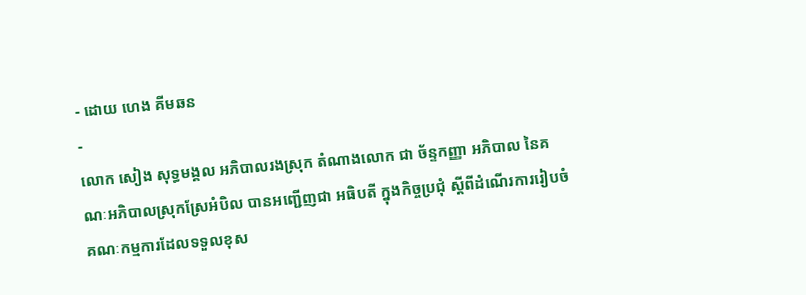- ដោយ ហេង គីមឆន
-
លោក សៀង សុទ្ធមង្គល អភិបាលរងស្រុក តំណាងលោក ជា ច័ន្ទកញ្ញា អភិបាល នៃគណៈអភិបាលស្រុកស្រែអំបិល បានអញ្ជើញជា អធិបតី ក្នុងកិច្ចប្រជុំ ស្តីពីដំណើរការរៀបចំគណៈកម្មការដែលទទួលខុស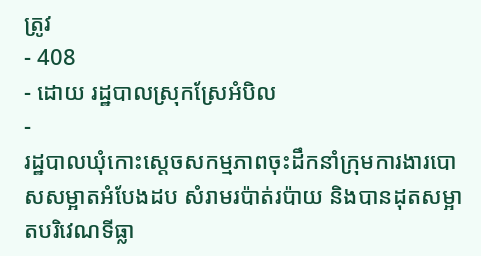ត្រូវ
- 408
- ដោយ រដ្ឋបាលស្រុកស្រែអំបិល
-
រដ្ឋបាលឃុំកោះស្ដេចសកម្មភាពចុះដឹកនាំក្រុមការងារបោសសម្អាតអំបែងដប សំរាមរប៉ាត់រប៉ាយ និងបានដុតសម្អាតបរិវេណទីធ្លា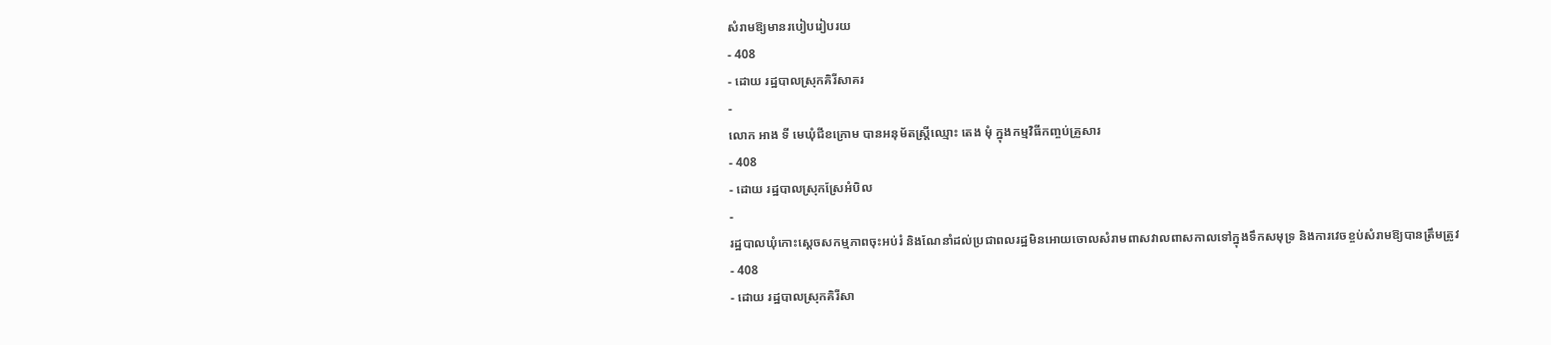សំរាមឱ្យមានរបៀបរៀបរយ
- 408
- ដោយ រដ្ឋបាលស្រុកគិរីសាគរ
-
លោក អាង ទី មេឃុំជីខក្រោម បានអនុម័តស្ត្រីឈ្មោះ តេង មុំ ក្នុងកម្មវិធីកញ្ចប់គ្រួសារ
- 408
- ដោយ រដ្ឋបាលស្រុកស្រែអំបិល
-
រដ្ឋបាលឃុំកោះស្ដេចសកម្មភាពចុះអប់រំ និងណែនាំដល់ប្រជាពលរដ្ឋមិនអោយចោលសំរាមពាសវាលពាសកាលទៅក្នុងទឹកសមុទ្រ និងការវេចខ្ចប់សំរាមឱ្យបានត្រឹមត្រូវ
- 408
- ដោយ រដ្ឋបាលស្រុកគិរីសា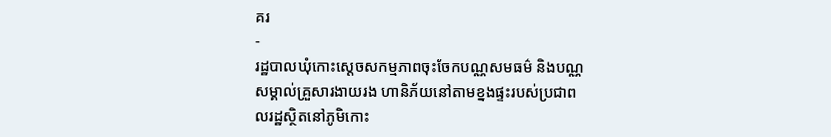គរ
-
រដ្ឋបាលឃុំកោះស្ដេចសកម្មភាពចុះចែកបណ្ណសមធម៌ និងបណ្ណ សម្គាល់គ្រួសារងាយរង ហានិភ័យនៅតាមខ្នងផ្ទះរបស់ប្រជាពលរដ្ឋស្ថិតនៅភូមិកោះ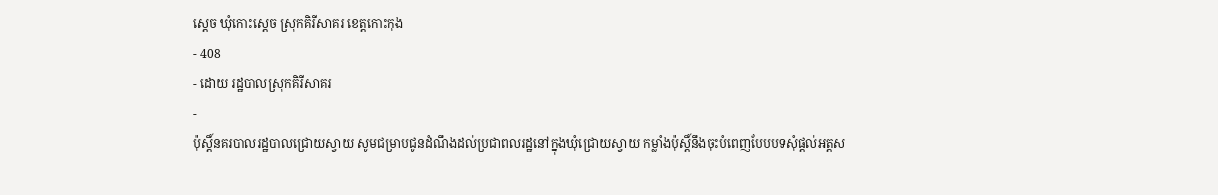ស្ដេច ឃុំកោះស្ដេច ស្រុកគិរីសាគរ ខេត្តកោះកុង
- 408
- ដោយ រដ្ឋបាលស្រុកគិរីសាគរ
-
ប៉ុស្តិ៍នគរបាលរដ្ឋបាលជ្រោយស្វាយ សូមជម្រាបជូនដំណឹងដល់ប្រជាពលរដ្ឋនៅក្នុងឃុំជ្រោយស្វាយ កម្លាំងប៉ុស្តិ៍នឹងចុះបំពេញបែបបទសុំផ្តល់អត្តស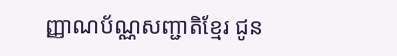ញ្ញាណប័ណ្ណសញ្ជាតិខ្មែរ ជូន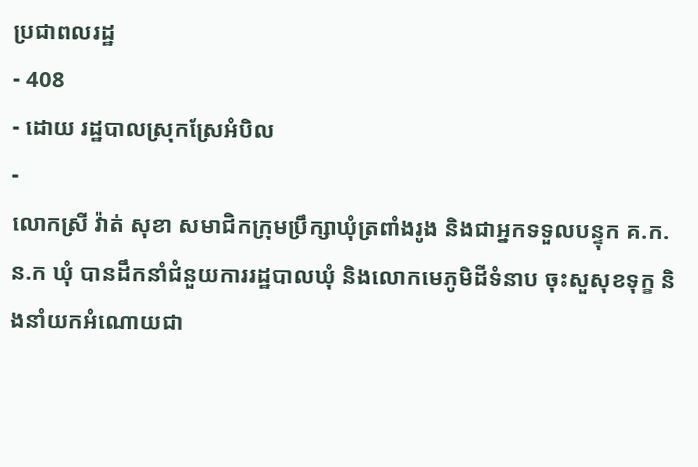ប្រជាពលរដ្ឋ
- 408
- ដោយ រដ្ឋបាលស្រុកស្រែអំបិល
-
លោកស្រី វ៉ាត់ សុខា សមាជិកក្រុមប្រឹក្សាឃុំត្រពាំងរូង និងជាអ្នកទទួលបន្ទុក គ.ក.ន.ក ឃុំ បានដឹកនាំជំនួយការរដ្ឋបាលឃុំ និងលោកមេភូមិដីទំនាប ចុះសួសុខទុក្ខ និងនាំយកអំណោយជា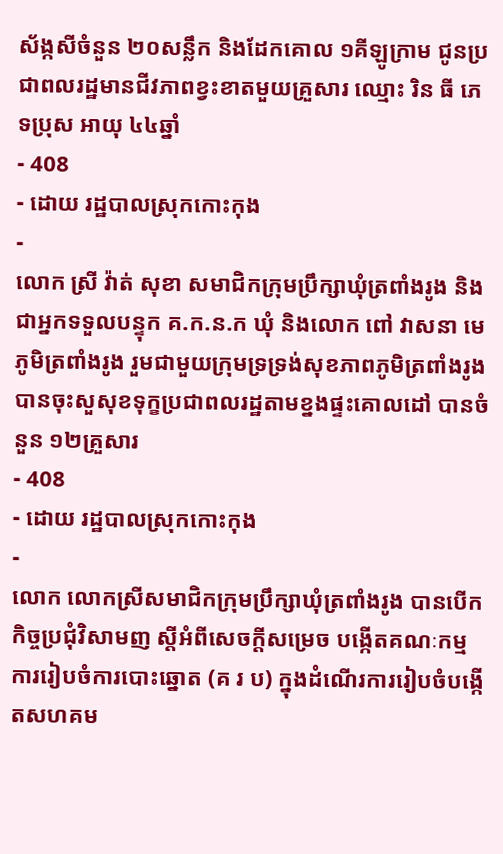ស័ង្កសីចំនួន ២០សន្លឹក និងដែកគោល ១គីឡូក្រាម ជូនប្រជាពលរដ្ឋមានជីវភាពខ្វះខាតមួយគ្រួសារ ឈ្មោះ រិន ធី ភេទប្រុស អាយុ ៤៤ឆ្នាំ
- 408
- ដោយ រដ្ឋបាលស្រុកកោះកុង
-
លោក ស្រី វ៉ាត់ សុខា សមាជិកក្រុមប្រឹក្សាឃុំត្រពាំងរូង និងជាអ្នកទទួលបន្ទុក គ.ក.ន.ក ឃុំ និងលោក ពៅ វាសនា មេភូមិត្រពាំងរូង រួមជាមួយក្រុមទ្រទ្រង់សុខភាពភូមិត្រពាំងរូង បានចុះសួសុខទុក្ខប្រជាពលរដ្ឋតាមខ្នងផ្ទះគោលដៅ បានចំនួន ១២គ្រួសារ
- 408
- ដោយ រដ្ឋបាលស្រុកកោះកុង
-
លោក លោកស្រីសមាជិកក្រុមប្រឹក្សាឃុំត្រពាំងរូង បានបើកកិច្ចប្រជុំវិសាមញ ស្ដីអំពីសេចក្តីសម្រេច បង្កើតគណៈកម្មការរៀបចំការបោះឆ្នោត (គ រ ប) ក្នុងដំណើរការរៀបចំបង្កើតសហគម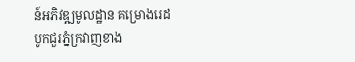ន៍អភិវឌ្ឍមូលដ្ឋាន គម្រោងរេដបូកជួរភ្នំក្រវាញខាង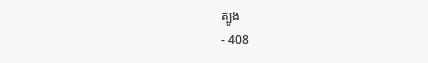ត្បូង
- 408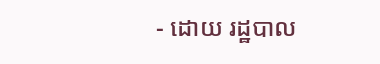- ដោយ រដ្ឋបាល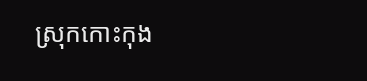ស្រុកកោះកុង